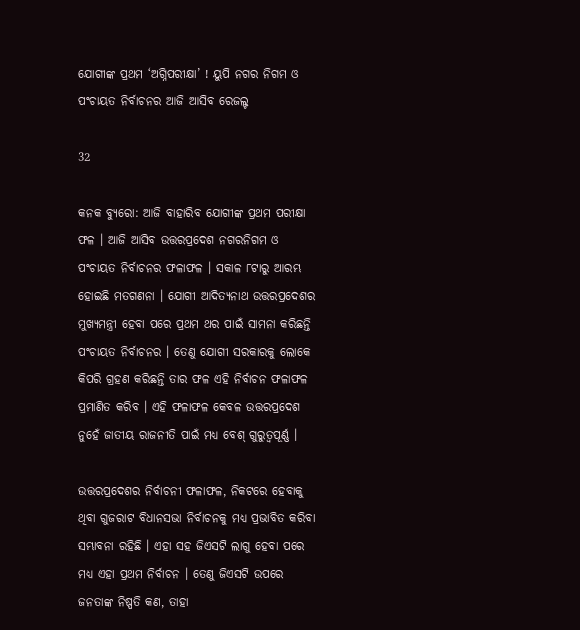ଯୋଗୀଙ୍କ ପ୍ରଥମ ‘ଅଗ୍ନିପରୀକ୍ଷା’ ! ୟୁପି ନଗର ନିଗମ ଓ ପଂଚାୟତ ନିର୍ବାଚନର ଆଜି ଆସିବ ରେଜଲ୍ଟ

32

କନକ ବ୍ୟୁରୋ: ଆଜି ବାହାରିବ ଯୋଗୀଙ୍କ ପ୍ରଥମ ପରୀକ୍ଷା ଫଳ । ଆଜି ଆସିବ ଉତ୍ତରପ୍ରଦେଶ ନଗରନିଗମ ଓ ପଂଚାୟତ ନିର୍ବାଚନର ଫଳାଫଳ । ସକାଳ ୮ଟାରୁ ଆରମ୍ଭ ହୋଇଛି ମତଗଣନା । ଯୋଗୀ ଆଦିତ୍ୟନାଥ ଉତ୍ତରପ୍ରଦେଶର ମୁଖ୍ୟମନ୍ତ୍ରୀ ହେବା ପରେ ପ୍ରଥମ ଥର ପାଇଁ ସାମନା କରିଛନ୍ତି ପଂଚାୟତ ନିର୍ବାଚନର । ତେଣୁ ଯୋଗୀ ସରକାରକୁ ଲୋକେ କିପରି ଗ୍ରହଣ କରିଛନ୍ତି ତାର ଫଳ ଏହି ନିର୍ବାଚନ ଫଳାଫଳ ପ୍ରମାଣିତ କରିବ । ଏହି ଫଳାଫଳ କେବଳ ଉତ୍ତରପ୍ରଦେଶ ନୁହେଁ ଜାତୀୟ ରାଜନୀତି ପାଇଁ ମଧ୍ୟ ବେଶ୍ ଗୁରୁତ୍ୱପୂର୍ଣ୍ଣ ।

ଉତ୍ତରପ୍ରଦେଶର ନିର୍ବାଚନୀ ଫଳାଫଳ, ନିକଟରେ ହେବାକୁ ଥିବା ଗୁଜରାଟ ବିଧାନସଭା ନିର୍ବାଚନକୁ ମଧ୍ୟ ପ୍ରଭାବିତ କରିବା ସମ୍ଭାବନା ରହିଛି । ଏହା ସହ ଜିଏସଟି ଲାଗୁ ହେବା ପରେ ମଧ୍ୟ ଏହା ପ୍ରଥମ ନିର୍ବାଚନ । ତେଣୁ ଜିଏସଟି ଉପରେ ଜନତାଙ୍କ ନିଷ୍ପତି କଣ, ତାହା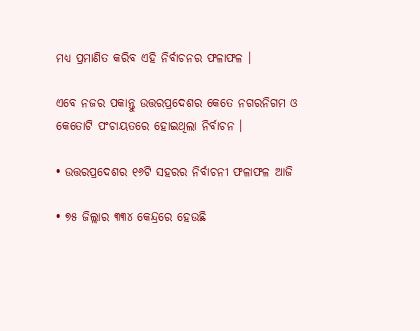ମଧ୍ୟ ପ୍ରମାଣିତ କରିବ ଏହି ନିର୍ବାଚନର ଫଳାଫଳ ।

ଏବେ ନଜର ପକାନ୍ତୁ ଉତ୍ତରପ୍ରଦେଶର କେତେ ନଗରନିଗମ ଓ କେତୋଟି ପଂଚାୟତରେ ହୋଇଥିଲା ନିର୍ବାଚନ ।

• ଉତ୍ତରପ୍ରଦେଶର ୧୬ଟି ସହରର ନିର୍ବାଚନୀ ଫଳାଫଳ ଆଜି

• ୭୫ ଜିଲ୍ଲାର ୩୩୪ କେନ୍ଦ୍ରରେ ହେଉଛି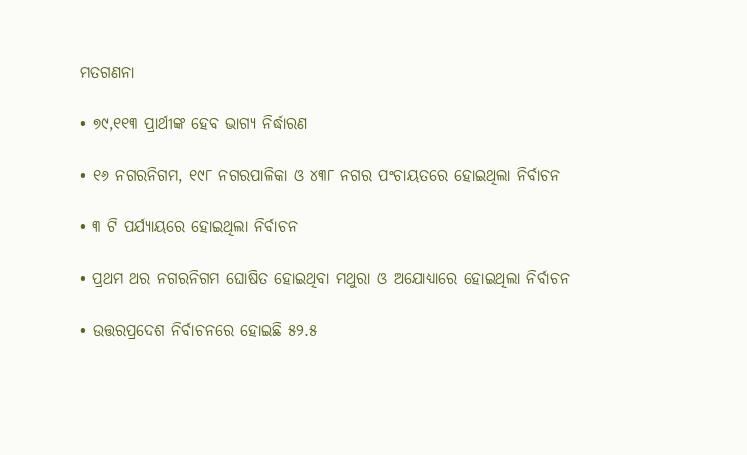ମତଗଣନା

• ୭୯,୧୧୩ ପ୍ରାର୍ଥୀଙ୍କ ହେବ ଭାଗ୍ୟ ନିର୍ଦ୍ଧାରଣ

• ୧୬ ନଗରନିଗମ, ୧୯୮ ନଗରପାଳିକା ଓ ୪୩୮ ନଗର ପଂଚାୟତରେ ହୋଇଥିଲା ନିର୍ବାଚନ

• ୩ ଟି ପର୍ଯ୍ୟାୟରେ ହୋଇଥିଲା ନିର୍ବାଚନ

• ପ୍ରଥମ ଥର ନଗରନିଗମ ଘୋଷିତ ହୋଇଥିବା ମଥୁରା ଓ ଅଯୋଧ୍ୟାରେ ହୋଇଥିଲା ନିର୍ବାଚନ

• ଉତ୍ତରପ୍ରଦେଶ ନିର୍ବାଚନରେ ହୋଇଛି ୫୨.୫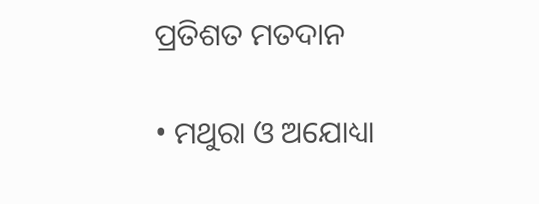ପ୍ରତିଶତ ମତଦାନ

• ମଥୁରା ଓ ଅଯୋଧ୍ୟା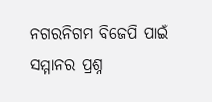ନଗରନିଗମ ବିଜେପି ପାଇଁ ସମ୍ମାନର ପ୍ରଶ୍ନ